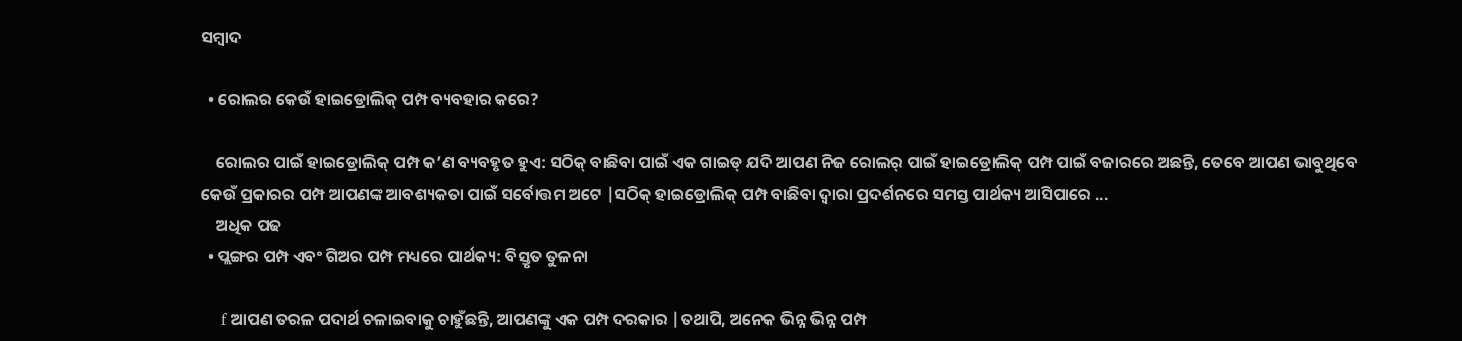ସମ୍ବାଦ

  • ରୋଲର କେଉଁ ହାଇଡ୍ରୋଲିକ୍ ପମ୍ପ ବ୍ୟବହାର କରେ?

    ରୋଲର ପାଇଁ ହାଇଡ୍ରୋଲିକ୍ ପମ୍ପ କ’ଣ ବ୍ୟବହୃତ ହୁଏ: ସଠିକ୍ ବାଛିବା ପାଇଁ ଏକ ଗାଇଡ୍ ଯଦି ଆପଣ ନିଜ ରୋଲର୍ ପାଇଁ ହାଇଡ୍ରୋଲିକ୍ ପମ୍ପ ପାଇଁ ବଜାରରେ ଅଛନ୍ତି, ତେବେ ଆପଣ ଭାବୁଥିବେ କେଉଁ ପ୍ରକାରର ପମ୍ପ ଆପଣଙ୍କ ଆବଶ୍ୟକତା ପାଇଁ ସର୍ବୋତ୍ତମ ଅଟେ |ସଠିକ୍ ହାଇଡ୍ରୋଲିକ୍ ପମ୍ପ ବାଛିବା ଦ୍ୱାରା ପ୍ରଦର୍ଶନରେ ସମସ୍ତ ପାର୍ଥକ୍ୟ ଆସିପାରେ ...
    ଅଧିକ ପଢ
  • ପ୍ଲଙ୍ଗର ପମ୍ପ ଏବଂ ଗିଅର ପମ୍ପ ମଧ୍ୟରେ ପାର୍ଥକ୍ୟ: ବିସ୍ତୃତ ତୁଳନା

    f ଆପଣ ତରଳ ପଦାର୍ଥ ଚଳାଇବାକୁ ଚାହୁଁଛନ୍ତି, ଆପଣଙ୍କୁ ଏକ ପମ୍ପ ଦରକାର |ତଥାପି, ଅନେକ ଭିନ୍ନ ଭିନ୍ନ ପମ୍ପ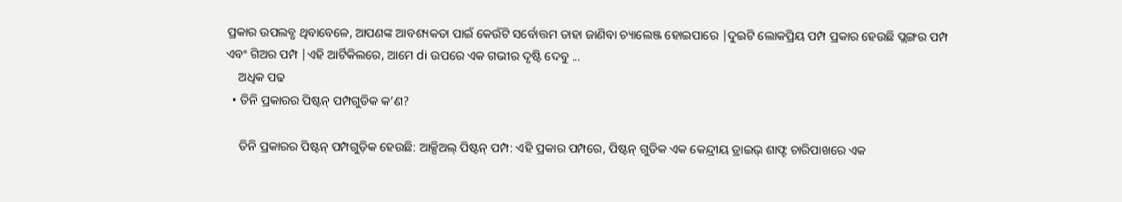ପ୍ରକାର ଉପଲବ୍ଧ ଥିବାବେଳେ, ଆପଣଙ୍କ ଆବଶ୍ୟକତା ପାଇଁ କେଉଁଟି ସର୍ବୋତ୍ତମ ତାହା ଜାଣିବା ଚ୍ୟାଲେଞ୍ଜ ହୋଇପାରେ |ଦୁଇଟି ଲୋକପ୍ରିୟ ପମ୍ପ ପ୍ରକାର ହେଉଛି ପ୍ଲଙ୍ଗର ପମ୍ପ ଏବଂ ଗିଅର ପମ୍ପ |ଏହି ଆର୍ଟିକିଲରେ, ଆମେ di ଉପରେ ଏକ ଗଭୀର ଦୃଷ୍ଟି ଦେବୁ ...
    ଅଧିକ ପଢ
  • ତିନି ପ୍ରକାରର ପିଷ୍ଟନ୍ ପମ୍ପଗୁଡିକ କ’ଣ?

    ତିନି ପ୍ରକାରର ପିଷ୍ଟନ୍ ପମ୍ପଗୁଡ଼ିକ ହେଉଛି: ଆକ୍ସିଅଲ୍ ପିଷ୍ଟନ୍ ପମ୍ପ: ଏହି ପ୍ରକାର ପମ୍ପରେ, ପିଷ୍ଟନ୍ ଗୁଡିକ ଏକ କେନ୍ଦ୍ରୀୟ ଡ୍ରାଇଭ୍ ଶାଫ୍ଟ ଚାରିପାଖରେ ଏକ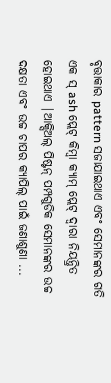ବୃତ୍ତାକାର pattern ସଜାଯାଇଥାଏ ଏବଂ ସେମାନଙ୍କର ଗତି ଏକ ସ୍ ash ପ୍ଲେଟ୍ କିମ୍ବା କ୍ୟାମ୍ ପ୍ଲେଟ୍ ଦ୍ୱାରା ନିୟନ୍ତ୍ରିତ ହୋଇଥାଏ |ଆକ୍ସିଅଲ୍ ପିଷ୍ଟନ୍ ପମ୍ପଗୁଡିକ ସେମାନଙ୍କର ଉଚ୍ଚ ଦକ୍ଷତା ଏବଂ ଉଚ୍ଚ ଚାପର କ୍ୟାପିଲ୍ ପାଇଁ ଜଣାଶୁଣା ...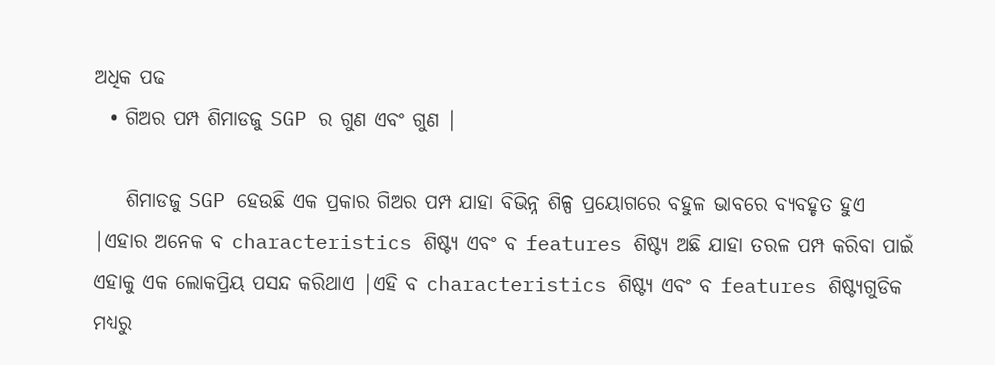ଅଧିକ ପଢ
  • ଗିଅର ପମ୍ପ ଶିମାଡଜୁ SGP ର ଗୁଣ ଏବଂ ଗୁଣ |

    ଶିମାଡଜୁ SGP ହେଉଛି ଏକ ପ୍ରକାର ଗିଅର ପମ୍ପ ଯାହା ବିଭିନ୍ନ ଶିଳ୍ପ ପ୍ରୟୋଗରେ ବହୁଳ ଭାବରେ ବ୍ୟବହୃତ ହୁଏ |ଏହାର ଅନେକ ବ characteristics ଶିଷ୍ଟ୍ୟ ଏବଂ ବ features ଶିଷ୍ଟ୍ୟ ଅଛି ଯାହା ତରଳ ପମ୍ପ କରିବା ପାଇଁ ଏହାକୁ ଏକ ଲୋକପ୍ରିୟ ପସନ୍ଦ କରିଥାଏ |ଏହି ବ characteristics ଶିଷ୍ଟ୍ୟ ଏବଂ ବ features ଶିଷ୍ଟ୍ୟଗୁଡିକ ମଧ୍ୟରୁ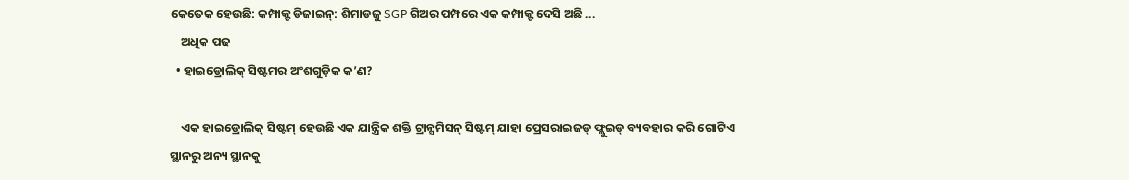କେତେକ ହେଉଛି: କମ୍ପାକ୍ଟ ଡିଜାଇନ୍: ଶିମାଡଜୁ SGP ଗିଅର ପମ୍ପରେ ଏକ କମ୍ପାକ୍ଟ ଦେସି ଅଛି ...
    ଅଧିକ ପଢ
  • ହାଇଡ୍ରୋଲିକ୍ ସିଷ୍ଟମର ଅଂଶଗୁଡ଼ିକ କ’ଣ?

    ଏକ ହାଇଡ୍ରୋଲିକ୍ ସିଷ୍ଟମ୍ ହେଉଛି ଏକ ଯାନ୍ତ୍ରିକ ଶକ୍ତି ଟ୍ରାନ୍ସମିସନ୍ ସିଷ୍ଟମ୍ ଯାହା ପ୍ରେସରାଇଜଡ୍ ଫ୍ଲୁଇଡ୍ ବ୍ୟବହାର କରି ଗୋଟିଏ ସ୍ଥାନରୁ ଅନ୍ୟ ସ୍ଥାନକୁ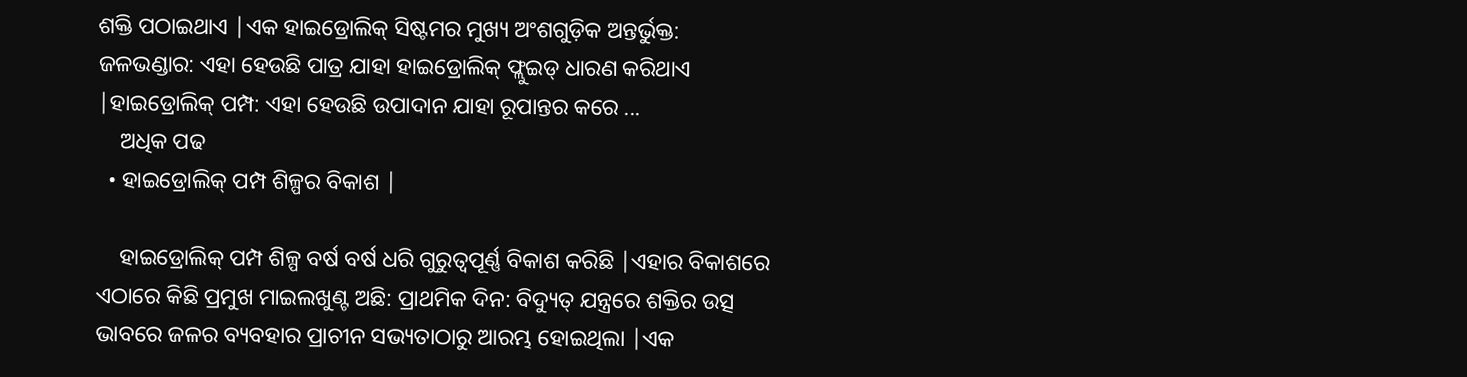ଶକ୍ତି ପଠାଇଥାଏ |ଏକ ହାଇଡ୍ରୋଲିକ୍ ସିଷ୍ଟମର ମୁଖ୍ୟ ଅଂଶଗୁଡ଼ିକ ଅନ୍ତର୍ଭୁକ୍ତ: ଜଳଭଣ୍ଡାର: ଏହା ହେଉଛି ପାତ୍ର ଯାହା ହାଇଡ୍ରୋଲିକ୍ ଫ୍ଲୁଇଡ୍ ଧାରଣ କରିଥାଏ |ହାଇଡ୍ରୋଲିକ୍ ପମ୍ପ: ଏହା ହେଉଛି ଉପାଦାନ ଯାହା ରୂପାନ୍ତର କରେ ...
    ଅଧିକ ପଢ
  • ହାଇଡ୍ରୋଲିକ୍ ପମ୍ପ ଶିଳ୍ପର ବିକାଶ |

    ହାଇଡ୍ରୋଲିକ୍ ପମ୍ପ ଶିଳ୍ପ ବର୍ଷ ବର୍ଷ ଧରି ଗୁରୁତ୍ୱପୂର୍ଣ୍ଣ ବିକାଶ କରିଛି |ଏହାର ବିକାଶରେ ଏଠାରେ କିଛି ପ୍ରମୁଖ ମାଇଲଖୁଣ୍ଟ ଅଛି: ପ୍ରାଥମିକ ଦିନ: ବିଦ୍ୟୁତ୍ ଯନ୍ତ୍ରରେ ଶକ୍ତିର ଉତ୍ସ ଭାବରେ ଜଳର ବ୍ୟବହାର ପ୍ରାଚୀନ ସଭ୍ୟତାଠାରୁ ଆରମ୍ଭ ହୋଇଥିଲା |ଏକ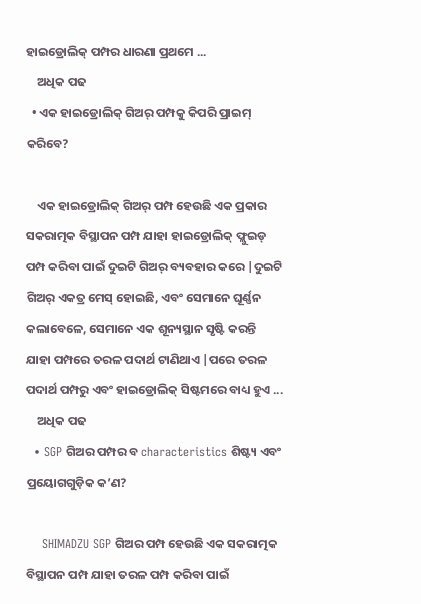ହାଇଡ୍ରୋଲିକ୍ ପମ୍ପର ଧାରଣା ପ୍ରଥମେ ...
    ଅଧିକ ପଢ
  • ଏକ ହାଇଡ୍ରୋଲିକ୍ ଗିଅର୍ ପମ୍ପକୁ କିପରି ପ୍ରାଇମ୍ କରିବେ?

    ଏକ ହାଇଡ୍ରୋଲିକ୍ ଗିଅର୍ ପମ୍ପ ହେଉଛି ଏକ ପ୍ରକାର ସକରାତ୍ମକ ବିସ୍ଥାପନ ପମ୍ପ ଯାହା ହାଇଡ୍ରୋଲିକ୍ ଫ୍ଲୁଇଡ୍ ପମ୍ପ କରିବା ପାଇଁ ଦୁଇଟି ଗିଅର୍ ବ୍ୟବହାର କରେ |ଦୁଇଟି ଗିଅର୍ ଏକତ୍ର ମେସ୍ ହୋଇଛି, ଏବଂ ସେମାନେ ଘୂର୍ଣ୍ଣନ କଲାବେଳେ, ସେମାନେ ଏକ ଶୂନ୍ୟସ୍ଥାନ ସୃଷ୍ଟି କରନ୍ତି ଯାହା ପମ୍ପରେ ତରଳ ପଦାର୍ଥ ଟାଣିଥାଏ |ପରେ ତରଳ ପଦାର୍ଥ ପମ୍ପରୁ ଏବଂ ହାଇଡ୍ରୋଲିକ୍ ସିଷ୍ଟମରେ ବାଧ୍ୟ ହୁଏ ...
    ଅଧିକ ପଢ
  • SGP ଗିଅର ପମ୍ପର ବ characteristics ଶିଷ୍ଟ୍ୟ ଏବଂ ପ୍ରୟୋଗଗୁଡ଼ିକ କ’ଣ?

    SHIMADZU SGP ଗିଅର ପମ୍ପ ହେଉଛି ଏକ ସକରାତ୍ମକ ବିସ୍ଥାପନ ପମ୍ପ ଯାହା ତରଳ ପମ୍ପ କରିବା ପାଇଁ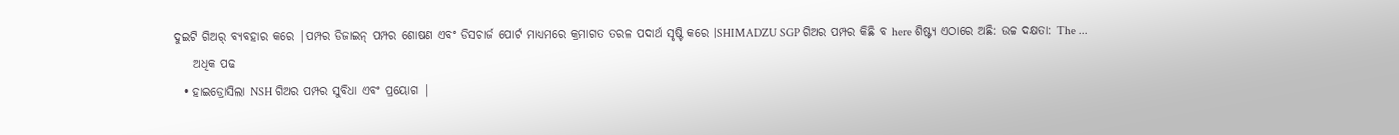ଦୁଇଟି ଗିଅର୍ ବ୍ୟବହାର କରେ |ପମ୍ପର ଡିଜାଇନ୍ ପମ୍ପର ଶୋଷଣ ଏବଂ ଡିସଚାର୍ଜ ପୋର୍ଟ ମାଧ୍ୟମରେ କ୍ରମାଗତ ତରଳ ପଦାର୍ଥ ସୃଷ୍ଟି କରେ |SHIMADZU SGP ଗିଅର ପମ୍ପର କିଛି ବ here ଶିଷ୍ଟ୍ୟ ଏଠାରେ ଅଛି: ଉଚ୍ଚ ଦକ୍ଷତା: The ...
    ଅଧିକ ପଢ
  • ହାଇଡ୍ରୋସିଲା NSH ଗିଅର ପମ୍ପର ସୁବିଧା ଏବଂ ପ୍ରୟୋଗ |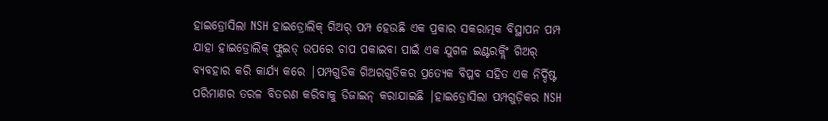ହାଇଡ୍ରୋସିଲା NSH ହାଇଡ୍ରୋଲିକ୍ ଗିଅର୍ ପମ୍ପ ହେଉଛି ଏକ ପ୍ରକାର ସକରାତ୍ମକ ବିସ୍ଥାପନ ପମ୍ପ ଯାହା ହାଇଡ୍ରୋଲିକ୍ ଫ୍ଲୁଇଡ୍ ଉପରେ ଚାପ ପକାଇବା ପାଇଁ ଏକ ଯୁଗଳ ଇଣ୍ଟରକ୍ଲିଂ ଗିଅର୍ ବ୍ୟବହାର କରି କାର୍ଯ୍ୟ କରେ |ପମ୍ପଗୁଡିକ ଗିଅରଗୁଡିକର ପ୍ରତ୍ୟେକ ବିପ୍ଳବ ସହିତ ଏକ ନିର୍ଦ୍ଦିଷ୍ଟ ପରିମାଣର ତରଳ ବିତରଣ କରିବାକୁ ଡିଜାଇନ୍ କରାଯାଇଛି |ହାଇଡ୍ରୋସିଲା ପମ୍ପଗୁଡ଼ିକର NSH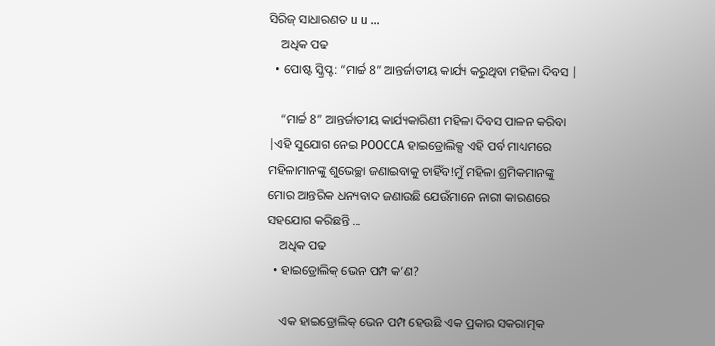ସିରିଜ୍ ସାଧାରଣତ u u ...
    ଅଧିକ ପଢ
  • ପୋଷ୍ଟ ସ୍କ୍ରିପ୍ଟ: “ମାର୍ଚ୍ଚ 8” ଆନ୍ତର୍ଜାତୀୟ କାର୍ଯ୍ୟ କରୁଥିବା ମହିଳା ଦିବସ |

    “ମାର୍ଚ୍ଚ 8” ଆନ୍ତର୍ଜାତୀୟ କାର୍ଯ୍ୟକାରିଣୀ ମହିଳା ଦିବସ ପାଳନ କରିବା |ଏହି ସୁଯୋଗ ନେଇ POOCCA ହାଇଡ୍ରୋଲିକ୍ସ ଏହି ପର୍ବ ମାଧ୍ୟମରେ ମହିଳାମାନଙ୍କୁ ଶୁଭେଚ୍ଛା ଜଣାଇବାକୁ ଚାହିଁବ!ମୁଁ ମହିଳା ଶ୍ରମିକମାନଙ୍କୁ ମୋର ଆନ୍ତରିକ ଧନ୍ୟବାଦ ଜଣାଉଛି ଯେଉଁମାନେ ନାରୀ କାରଣରେ ସହଯୋଗ କରିଛନ୍ତି ...
    ଅଧିକ ପଢ
  • ହାଇଡ୍ରୋଲିକ୍ ଭେନ ପମ୍ପ କ’ଣ?

    ଏକ ହାଇଡ୍ରୋଲିକ୍ ଭେନ ପମ୍ପ ହେଉଛି ଏକ ପ୍ରକାର ସକରାତ୍ମକ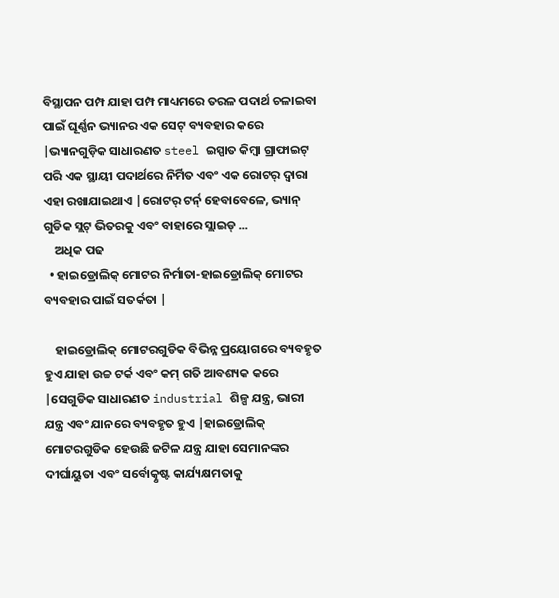ବିସ୍ଥାପନ ପମ୍ପ ଯାହା ପମ୍ପ ମାଧ୍ୟମରେ ତରଳ ପଦାର୍ଥ ଚଳାଇବା ପାଇଁ ଘୂର୍ଣ୍ଣନ ଭ୍ୟାନର ଏକ ସେଟ୍ ବ୍ୟବହାର କରେ |ଭ୍ୟାନଗୁଡ଼ିକ ସାଧାରଣତ steel ଇସ୍ପାତ କିମ୍ବା ଗ୍ରାଫାଇଟ୍ ପରି ଏକ ସ୍ଥାୟୀ ପଦାର୍ଥରେ ନିର୍ମିତ ଏବଂ ଏକ ରୋଟର୍ ଦ୍ୱାରା ଏହା ରଖାଯାଇଥାଏ |ରୋଟର୍ ଟର୍ନ୍ ହେବାବେଳେ, ଭ୍ୟାନ୍ ଗୁଡିକ ସ୍ଲଟ୍ ଭିତରକୁ ଏବଂ ବାହାରେ ସ୍ଲାଇଡ୍ ...
    ଅଧିକ ପଢ
  • ହାଇଡ୍ରୋଲିକ୍ ମୋଟର ନିର୍ମାତା-ହାଇଡ୍ରୋଲିକ୍ ମୋଟର ବ୍ୟବହାର ପାଇଁ ସତର୍କତା |

    ହାଇଡ୍ରୋଲିକ୍ ମୋଟରଗୁଡିକ ବିଭିନ୍ନ ପ୍ରୟୋଗରେ ବ୍ୟବହୃତ ହୁଏ ଯାହା ଉଚ୍ଚ ଟର୍କ ଏବଂ କମ୍ ଗତି ଆବଶ୍ୟକ କରେ |ସେଗୁଡିକ ସାଧାରଣତ industrial ଶିଳ୍ପ ଯନ୍ତ୍ର, ଭାରୀ ଯନ୍ତ୍ର ଏବଂ ଯାନରେ ବ୍ୟବହୃତ ହୁଏ |ହାଇଡ୍ରୋଲିକ୍ ମୋଟରଗୁଡିକ ହେଉଛି ଜଟିଳ ଯନ୍ତ୍ର ଯାହା ସେମାନଙ୍କର ଦୀର୍ଘାୟୁତା ଏବଂ ସର୍ବୋତ୍କୃଷ୍ଟ କାର୍ଯ୍ୟକ୍ଷମତାକୁ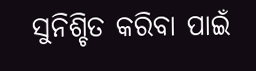ସୁନିଶ୍ଚିତ କରିବା ପାଇଁ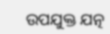ଉପଯୁକ୍ତ ଯତ୍ନ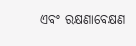ଏବଂ ରକ୍ଷଣାବେକ୍ଷଣ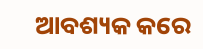ଆବଶ୍ୟକ କରେ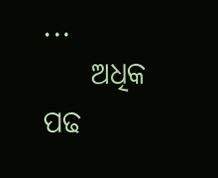...
    ଅଧିକ ପଢ